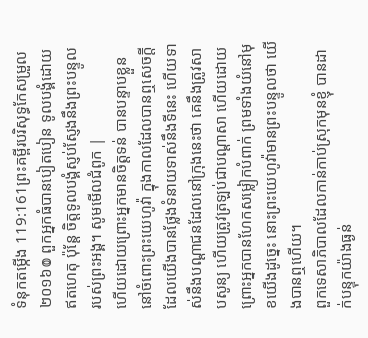ទំនុកតម្កើង 119:161ព្រះគម្ពីរបរិសុទ្ធកែសម្រួល ២០១៦៙ ពួកអ្នកធំបានបៀតបៀន ទូលបង្គំដោយឥតហេតុ ប៉ុន្តែ ចិត្តទូលបង្គំស្ញប់ស្ញែងនឹងព្រះបន្ទូល របស់ព្រះអង្គ។ សូមមើលជំពូក |
ហើយដោយព្រោះអ្នកមានចិត្តទន់ បានបន្ទាបខ្លួននៅចំពោះព្រះយេហូវ៉ា ក្នុងកាលដែលបានឮសេចក្ដីដែលយើងបានថ្លែងទំនាយទាស់នឹងទីនេះ ហើយទាស់នឹងបណ្ដាជនដែលនៅក្រុងនេះថា គេនឹងត្រូវសាបសូន្យ ហើយត្រូវត្រឡប់ជាបណ្ដាសា ហើយដោយព្រោះអ្នកបានហែកសម្លៀកបំពាក់ ព្រមទាំងយំនៅមុខយើងដូច្នេះ នោះព្រះយេហូវ៉ាមានព្រះបន្ទូលថា យើងបានឮហើយ។
ពួកទេសាភិបាលដែលកាន់កាប់ស្រុកមុនខ្ញុំ បានដាក់បន្ទុកយ៉ាងធ្ងន់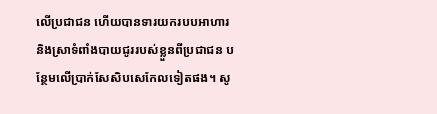លើប្រជាជន ហើយបានទារយករបបអាហារ និងស្រាទំពាំងបាយជូររបស់ខ្លួនពីប្រជាជន បន្ថែមលើប្រាក់សែសិបសេកែលទៀតផង។ សូ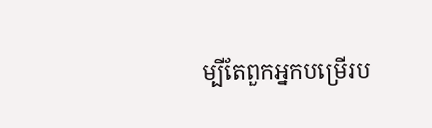ម្បីតែពួកអ្នកបម្រើរប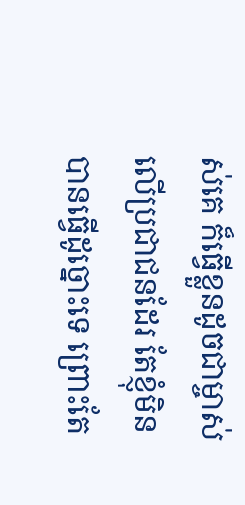ស់គេ ក៏ធ្វើខ្លួនដូចជាម្ចាស់លើប្រជាជនដែរ តែខ្ញុំមិនបានធ្វើដូច្នោះទេ ព្រោះតែ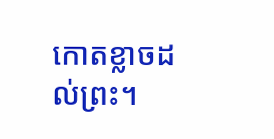កោតខ្លាចដល់ព្រះ។